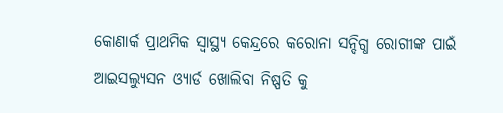କୋଣାର୍କ ପ୍ରାଥମିକ ସ୍ୱାସ୍ଥ୍ୟ କେନ୍ଦ୍ରରେ କରୋନା ସନ୍ଦିଗ୍ଧ ରୋଗୀଙ୍କ ପାଇଁ ଆଇସଲ୍ୟୁସନ ଓ୍ୟାର୍ଡ ଖୋଲିବା ନିଷ୍ପତି କୁ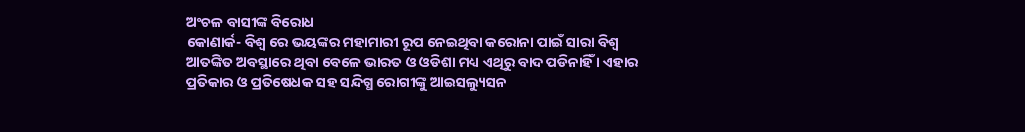ଅଂଚଳ ବାସୀଙ୍କ ବିରୋଧ
କୋଣାର୍କ- ବିଶ୍ୱ ରେ ଭୟଙ୍କର ମହାମାରୀ ରୂପ ନେଇଥିବା କରୋନା ପାଇଁ ସାରା ବିଶ୍ୱ ଆତଙ୍କିତ ଅବସ୍ଥାରେ ଥିବା ବେଳେ ଭାରତ ଓ ଓଡିଶା ମଧ୍ୟ ଏଥିରୁ ବାଦ ପଡିନାହିଁ । ଏହାର ପ୍ରତିକାର ଓ ପ୍ରତିଷେଧକ ସହ ସନ୍ଦିଗ୍ଧ ରୋଗୀଙ୍କୁ ଆଇସଲ୍ୟୁସନ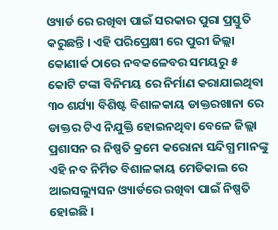ଓ୍ୟାର୍ଡ ରେ ରଖିବା ପାଇଁ ସରକାର ପୁରା ପ୍ରସ୍ତୁତି କରୁଛନ୍ତି । ଏହି ପରିପ୍ରେକ୍ଷୀ ରେ ପୁରୀ ଜିଲ୍ଲା କୋଣାର୍କ ଠାରେ ନବକଳେବର ସମୟରୁ ୫ କୋଟି ଟଙ୍କା ବିନିମୟ ରେ ନିର୍ମାଣ କରାଯାଇଥିବା ୩୦ ଶର୍ଯ୍ୟା ବିଶିଷ୍ଟ ବିଶାଳକାୟ ଡାକ୍ତରଖାନା ରେ ଡାକ୍ତର ଟିଏ ନିଯୁକ୍ତି ହୋଇନଥିବା ବେଳେ ଜିଲ୍ଲା ପ୍ରଶାସନ ର ନିଷ୍ପତି କ୍ରମେ କରୋନା ସନ୍ଦିଗ୍ଧ ମାନଙ୍କୁ ଏହି ନବ ନିର୍ମିତ ବିଶାଳକାୟ ମେଡିକାଲ ରେ ଆଇସଲ୍ୟୁସନ ଓ୍ୟାର୍ଡରେ ରଖିବା ପାଇଁ ନିଷ୍ପତି ହୋଇଛି ।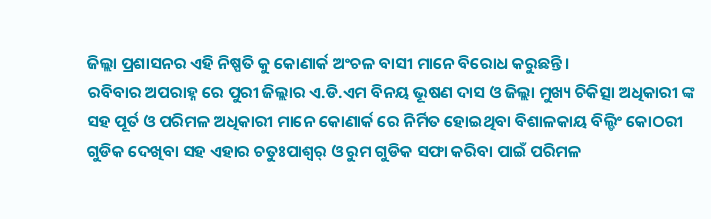ଜିଲ୍ଲା ପ୍ରଶାସନର ଏହି ନିଷ୍ପତି କୁ କୋଣାର୍କ ଅଂଚଳ ବାସୀ ମାନେ ବିରୋଧ କରୁଛନ୍ତି ।
ରବିବାର ଅପରାହ୍ନ ରେ ପୁରୀ ଜିଲ୍ଲାର ଏ.ଡି.ଏମ ବିନୟ ଭୂଷଣ ଦାସ ଓ ଜିଲ୍ଲା ମୁଖ୍ୟ ଚିକିତ୍ସା ଅଧିକାରୀ ଙ୍କ ସହ ପୂର୍ତ ଓ ପରିମଳ ଅଧିକାରୀ ମାନେ କୋଣାର୍କ ରେ ନିର୍ମିତ ହୋଇଥିବା ବିଶାଳକାୟ ବିଲ୍ଡିଂ କୋଠରୀ ଗୁଡିକ ଦେଖିବା ସହ ଏହାର ଚତୁଃପାଶ୍ୱର୍ ଓ ରୁମ ଗୁଡିକ ସଫା କରିବା ପାଇଁ ପରିମଳ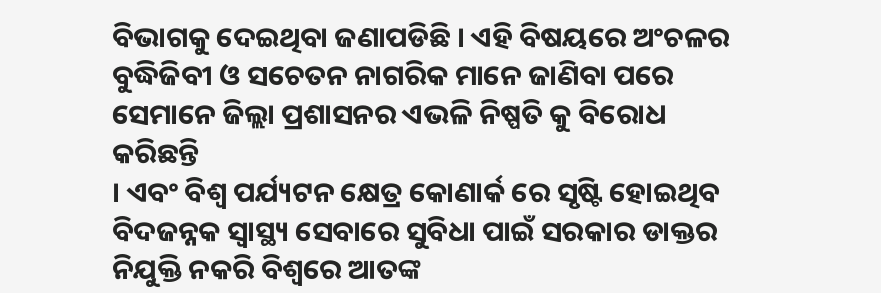ବିଭାଗକୁ ଦେଇଥିବା ଜଣାପଡିଛି । ଏହି ବିଷୟରେ ଅଂଚଳର ବୁଦ୍ଧିଜିବୀ ଓ ସଚେତନ ନାଗରିକ ମାନେ ଜାଣିବା ପରେ ସେମାନେ ଜିଲ୍ଲା ପ୍ରଶାସନର ଏଭଳି ନିଷ୍ପତି କୁ ବିରୋଧ କରିଛନ୍ତି
। ଏବଂ ବିଶ୍ୱ ପର୍ଯ୍ୟଟନ କ୍ଷେତ୍ର କୋଣାର୍କ ରେ ସୃଷ୍ଟି ହୋଇଥିବ ବିଦଜନ୍ନକ ସ୍ୱାସ୍ଥ୍ୟ ସେବାରେ ସୁବିଧା ପାଇଁ ସରକାର ଡାକ୍ତର ନିଯୁକ୍ତି ନକରି ବିଶ୍ୱରେ ଆତଙ୍କ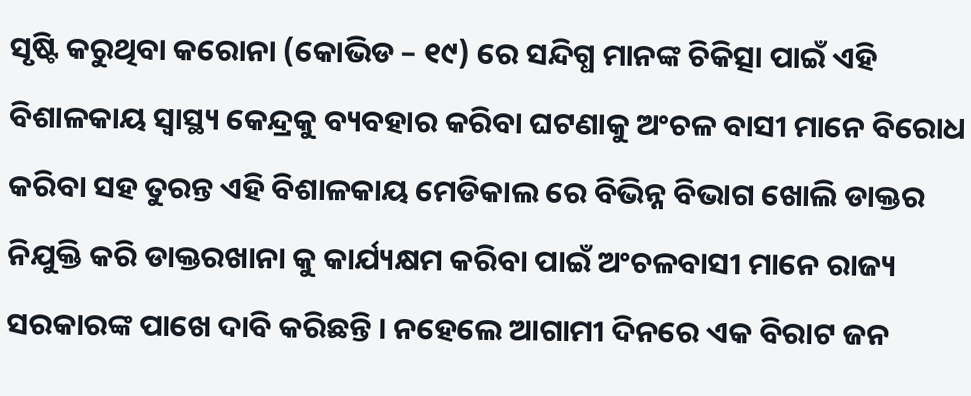ସୃଷ୍ଟି କରୁଥିବା କରୋନା (କୋଭିଡ – ୧୯) ରେ ସନ୍ଦିଗ୍ଧ ମାନଙ୍କ ଚିକିତ୍ସା ପାଇଁ ଏହି ବିଶାଳକାୟ ସ୍ୱାସ୍ଥ୍ୟ କେନ୍ଦ୍ରକୁ ବ୍ୟବହାର କରିବା ଘଟଣାକୁ ଅଂଚଳ ବାସୀ ମାନେ ବିରୋଧ କରିବା ସହ ତୁରନ୍ତ ଏହି ବିଶାଳକାୟ ମେଡିକାଲ ରେ ବିଭିନ୍ନ ବିଭାଗ ଖୋଲି ଡାକ୍ତର ନିଯୁକ୍ତି କରି ଡାକ୍ତରଖାନା କୁ କାର୍ଯ୍ୟକ୍ଷମ କରିବା ପାଇଁ ଅଂଚଳବାସୀ ମାନେ ରାଜ୍ୟ ସରକାରଙ୍କ ପାଖେ ଦାବି କରିଛନ୍ତି । ନହେଲେ ଆଗାମୀ ଦିନରେ ଏକ ବିରାଟ ଜନ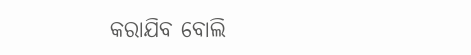କରାଯିବ ବୋଲି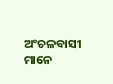ଅଂଚଳବାସୀ ମାନେ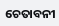ଚେତାବନୀ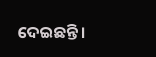ଦେଇଛନ୍ତି ।